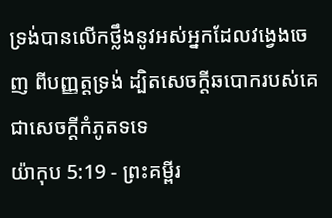ទ្រង់បានលើកថ្លឹងនូវអស់អ្នកដែលវង្វេងចេញ ពីបញ្ញត្តទ្រង់ ដ្បិតសេចក្ដីឆបោករបស់គេជាសេចក្ដីកំភូតទទេ
យ៉ាកុប 5:19 - ព្រះគម្ពីរ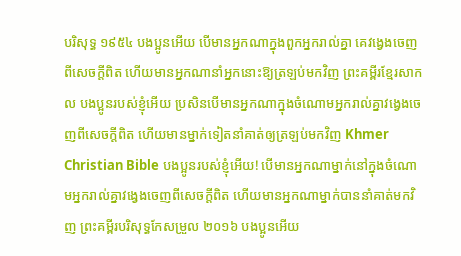បរិសុទ្ធ ១៩៥៤ បងប្អូនអើយ បើមានអ្នកណាក្នុងពួកអ្នករាល់គ្នា គេវង្វេងចេញពីសេចក្ដីពិត ហើយមានអ្នកណានាំអ្នកនោះឱ្យត្រឡប់មកវិញ ព្រះគម្ពីរខ្មែរសាកល បងប្អូនរបស់ខ្ញុំអើយ ប្រសិនបើមានអ្នកណាក្នុងចំណោមអ្នករាល់គ្នាវង្វេងចេញពីសេចក្ដីពិត ហើយមានម្នាក់ទៀតនាំគាត់ឲ្យត្រឡប់មកវិញ Khmer Christian Bible បងប្អូនរបស់ខ្ញុំអើយ! បើមានអ្នកណាម្នាក់នៅក្នុងចំណោមអ្នករាល់គ្នាវង្វេងចេញពីសេចក្ដីពិត ហើយមានអ្នកណាម្នាក់បាននាំគាត់មកវិញ ព្រះគម្ពីរបរិសុទ្ធកែសម្រួល ២០១៦ បងប្អូនអើយ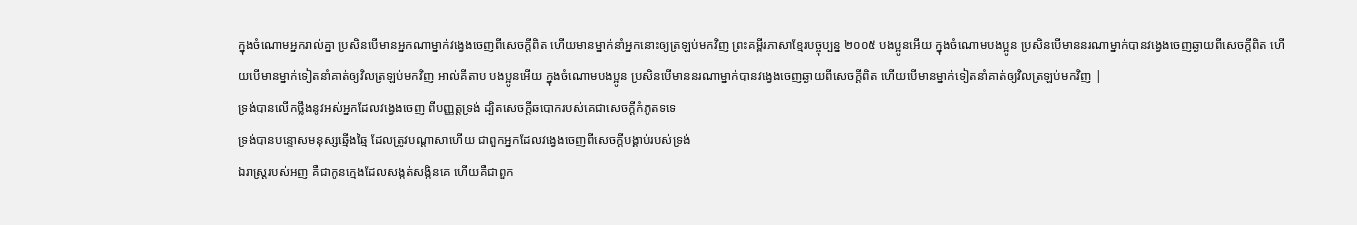ក្នុងចំណោមអ្នករាល់គ្នា ប្រសិនបើមានអ្នកណាម្នាក់វង្វេងចេញពីសេចក្តីពិត ហើយមានម្នាក់នាំអ្នកនោះឲ្យត្រឡប់មកវិញ ព្រះគម្ពីរភាសាខ្មែរបច្ចុប្បន្ន ២០០៥ បងប្អូនអើយ ក្នុងចំណោមបងប្អូន ប្រសិនបើមាននរណាម្នាក់បានវង្វេងចេញឆ្ងាយពីសេចក្ដីពិត ហើយបើមានម្នាក់ទៀតនាំគាត់ឲ្យវិលត្រឡប់មកវិញ អាល់គីតាប បងប្អូនអើយ ក្នុងចំណោមបងប្អូន ប្រសិនបើមាននរណាម្នាក់បានវង្វេងចេញឆ្ងាយពីសេចក្ដីពិត ហើយបើមានម្នាក់ទៀតនាំគាត់ឲ្យវិលត្រឡប់មកវិញ |
ទ្រង់បានលើកថ្លឹងនូវអស់អ្នកដែលវង្វេងចេញ ពីបញ្ញត្តទ្រង់ ដ្បិតសេចក្ដីឆបោករបស់គេជាសេចក្ដីកំភូតទទេ
ទ្រង់បានបន្ទោសមនុស្សឆ្មើងឆ្មៃ ដែលត្រូវបណ្តាសាហើយ ជាពួកអ្នកដែលវង្វេងចេញពីសេចក្ដីបង្គាប់របស់ទ្រង់
ឯរាស្ត្ររបស់អញ គឺជាកូនក្មេងដែលសង្កត់សង្កិនគេ ហើយគឺជាពួក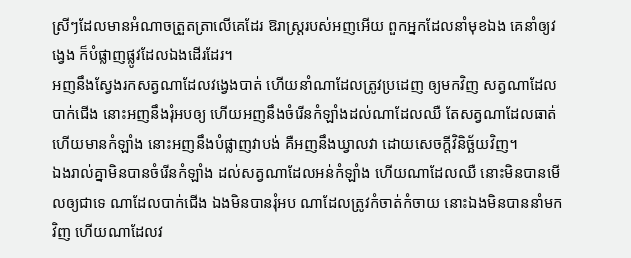ស្រីៗដែលមានអំណាចត្រួតត្រាលើគេដែរ ឱរាស្ត្ររបស់អញអើយ ពួកអ្នកដែលនាំមុខឯង គេនាំឲ្យវង្វេង ក៏បំផ្លាញផ្លូវដែលឯងដើរដែរ។
អញនឹងស្វែងរកសត្វណាដែលវង្វេងបាត់ ហើយនាំណាដែលត្រូវប្រដេញ ឲ្យមកវិញ សត្វណាដែលបាក់ជើង នោះអញនឹងរុំអបឲ្យ ហើយអញនឹងចំរើនកំឡាំងដល់ណាដែលឈឺ តែសត្វណាដែលធាត់ ហើយមានកំឡាំង នោះអញនឹងបំផ្លាញវាបង់ គឺអញនឹងឃ្វាលវា ដោយសេចក្ដីវិនិច្ឆ័យវិញ។
ឯងរាល់គ្នាមិនបានចំរើនកំឡាំង ដល់សត្វណាដែលអន់កំឡាំង ហើយណាដែលឈឺ នោះមិនបានមើលឲ្យជាទេ ណាដែលបាក់ជើង ឯងមិនបានរុំអប ណាដែលត្រូវកំចាត់កំចាយ នោះឯងមិនបាននាំមកវិញ ហើយណាដែលវ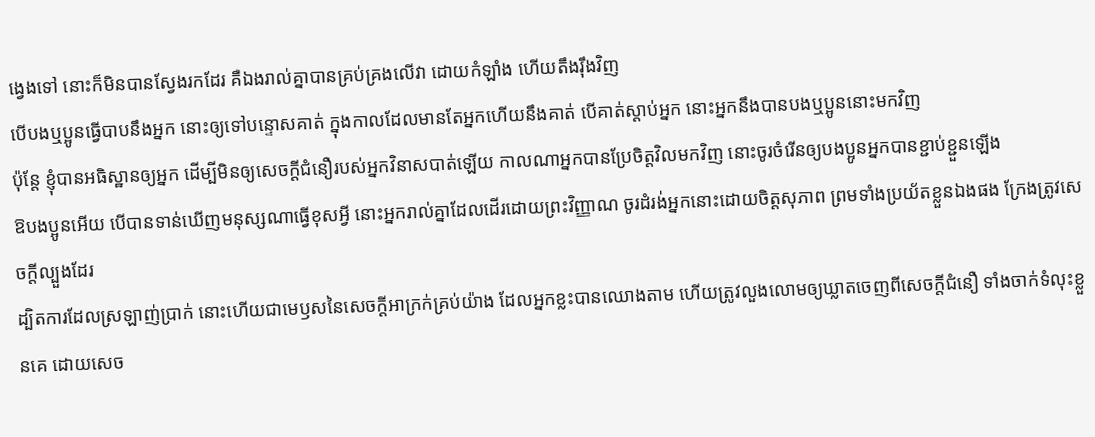ង្វេងទៅ នោះក៏មិនបានស្វែងរកដែរ គឺឯងរាល់គ្នាបានគ្រប់គ្រងលើវា ដោយកំឡាំង ហើយតឹងរ៉ឹងវិញ
បើបងឬប្អូនធ្វើបាបនឹងអ្នក នោះឲ្យទៅបន្ទោសគាត់ ក្នុងកាលដែលមានតែអ្នកហើយនឹងគាត់ បើគាត់ស្តាប់អ្នក នោះអ្នកនឹងបានបងឬប្អូននោះមកវិញ
ប៉ុន្តែ ខ្ញុំបានអធិស្ឋានឲ្យអ្នក ដើម្បីមិនឲ្យសេចក្ដីជំនឿរបស់អ្នកវិនាសបាត់ឡើយ កាលណាអ្នកបានប្រែចិត្តវិលមកវិញ នោះចូរចំរើនឲ្យបងប្អូនអ្នកបានខ្ជាប់ខ្ជួនឡើង
ឱបងប្អូនអើយ បើបានទាន់ឃើញមនុស្សណាធ្វើខុសអ្វី នោះអ្នករាល់គ្នាដែលដើរដោយព្រះវិញ្ញាណ ចូរដំរង់អ្នកនោះដោយចិត្តសុភាព ព្រមទាំងប្រយ័តខ្លួនឯងផង ក្រែងត្រូវសេចក្ដីល្បួងដែរ
ដ្បិតការដែលស្រឡាញ់ប្រាក់ នោះហើយជាមេឫសនៃសេចក្ដីអាក្រក់គ្រប់យ៉ាង ដែលអ្នកខ្លះបានឈោងតាម ហើយត្រូវលួងលោមឲ្យឃ្លាតចេញពីសេចក្ដីជំនឿ ទាំងចាក់ទំលុះខ្លួនគេ ដោយសេច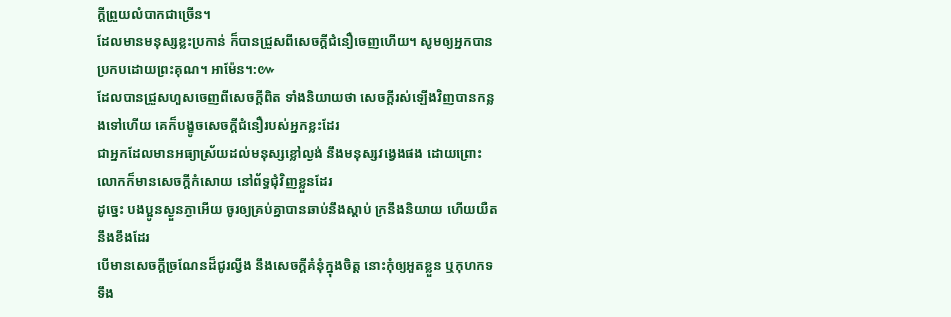ក្ដីព្រួយលំបាកជាច្រើន។
ដែលមានមនុស្សខ្លះប្រកាន់ ក៏បានជ្រួសពីសេចក្ដីជំនឿចេញហើយ។ សូមឲ្យអ្នកបានប្រកបដោយព្រះគុណ។ អាម៉ែន។:៚
ដែលបានជ្រួសហួសចេញពីសេចក្ដីពិត ទាំងនិយាយថា សេចក្ដីរស់ឡើងវិញបានកន្លងទៅហើយ គេក៏បង្ខូចសេចក្ដីជំនឿរបស់អ្នកខ្លះដែរ
ជាអ្នកដែលមានអធ្យាស្រ័យដល់មនុស្សខ្លៅល្ងង់ នឹងមនុស្សវង្វេងផង ដោយព្រោះលោកក៏មានសេចក្ដីកំសោយ នៅព័ទ្ធជុំវិញខ្លួនដែរ
ដូច្នេះ បងប្អូនស្ងួនភ្ងាអើយ ចូរឲ្យគ្រប់គ្នាបានឆាប់នឹងស្តាប់ ក្រនឹងនិយាយ ហើយយឺតនឹងខឹងដែរ
បើមានសេចក្ដីច្រណែនដ៏ជូរល្វីង នឹងសេចក្ដីគំនុំក្នុងចិត្ត នោះកុំឲ្យអួតខ្លួន ឬកុហកទទឹង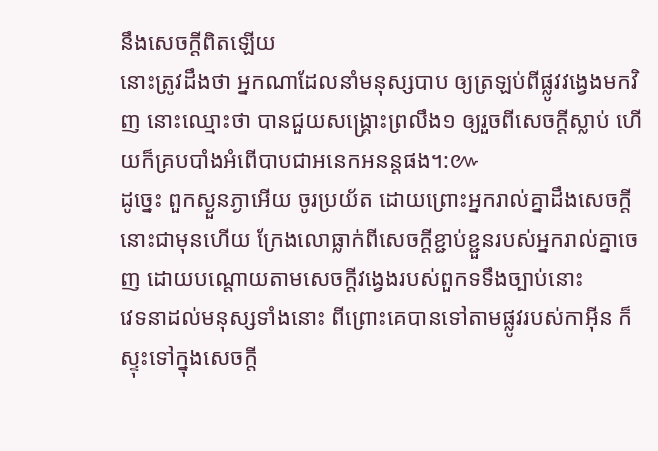នឹងសេចក្ដីពិតឡើយ
នោះត្រូវដឹងថា អ្នកណាដែលនាំមនុស្សបាប ឲ្យត្រឡប់ពីផ្លូវវង្វេងមកវិញ នោះឈ្មោះថា បានជួយសង្គ្រោះព្រលឹង១ ឲ្យរួចពីសេចក្ដីស្លាប់ ហើយក៏គ្របបាំងអំពើបាបជាអនេកអនន្តផង។:៚
ដូច្នេះ ពួកស្ងួនភ្ងាអើយ ចូរប្រយ័ត ដោយព្រោះអ្នករាល់គ្នាដឹងសេចក្ដីនោះជាមុនហើយ ក្រែងលោធ្លាក់ពីសេចក្ដីខ្ជាប់ខ្ជួនរបស់អ្នករាល់គ្នាចេញ ដោយបណ្តោយតាមសេចក្ដីវង្វេងរបស់ពួកទទឹងច្បាប់នោះ
វេទនាដល់មនុស្សទាំងនោះ ពីព្រោះគេបានទៅតាមផ្លូវរបស់កាអ៊ីន ក៏ស្ទុះទៅក្នុងសេចក្ដី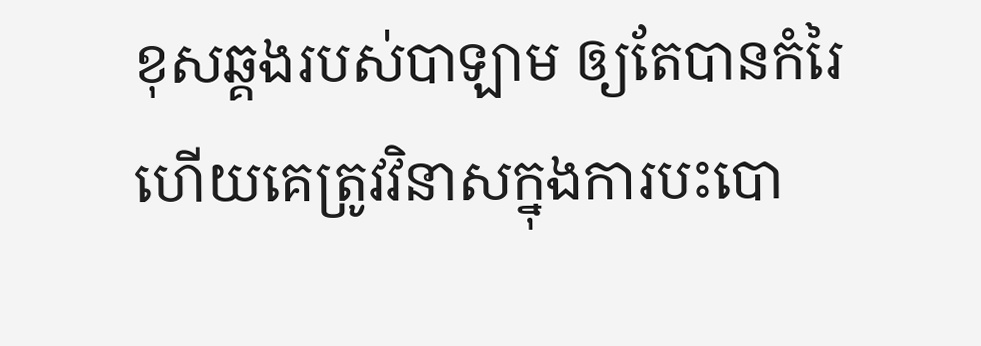ខុសឆ្គងរបស់បាឡាម ឲ្យតែបានកំរៃ ហើយគេត្រូវវិនាសក្នុងការបះបោ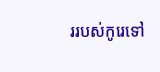ររបស់កូរេទៅ